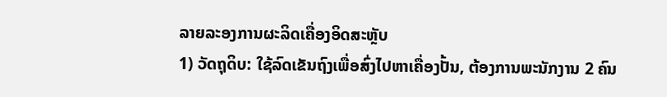ລາຍລະອງການຜະລິດເຄື່ອງອິດສະຫຼັບ
1) ວັດຖຸດິບ: ໃຊ້ລົດເຂັນຖົງເພື່ອສົ່ງໄປຫາເຄື່ອງປັ້ນ, ຕ້ອງການພະນັກງານ 2 ຄົນ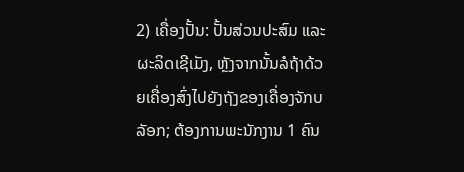2) ເຄື່ອງປັ້ນ: ປັ້ນສ່ວນປະສົມ ແລະ ຜະລິດເຊີເມັງ, ຫຼັງຈາກນັ້ນລໍຖ້າດ້ວຍເຄື່ອງສົ່ງໄປຍັງຖັງຂອງເຄື່ອງຈັກບລັອກ; ຕ້ອງການພະນັກງານ 1 ຄົນ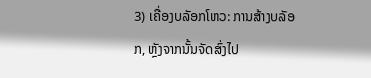3) ເຄື່ອງບລັອກໂຫວ: ການສ້າງບລັອກ, ຫຼັງຈາກນັ້ນຈັດສົ່ງໄປ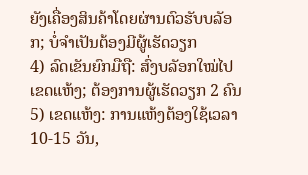ຍັງເຄື່ອງສິນຄ້າໂດຍຜ່ານຕົວຮັບບລັອກ; ບໍ່ຈຳເປັນຕ້ອງມີຜູ້ເຮັດວຽກ
4) ລົດເຂັນຍົກມືຖື: ສົ່ງບລັອກໃໝ່ໄປເຂດແຫ້ງ; ຕ້ອງການຜູ້ເຮັດວຽກ 2 ຄົນ
5) ເຂດແຫ້ງ: ການແຫ້ງຕ້ອງໃຊ້ເວລາ 10-15 ວັນ,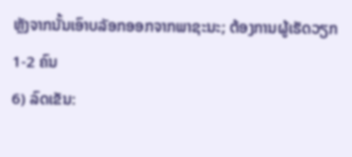ຫຼັງຈາກນັ້ນເອົາບລັອກອອກຈາກພາຊະນະ; ຕ້ອງການຜູ້ເຮັດວຽກ 1-2 ຄົນ
6) ລົດເຂັນ: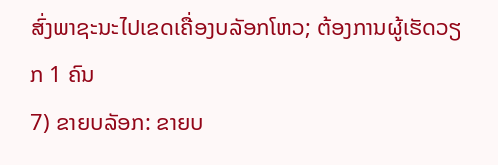ສົ່ງພາຊະນະໄປເຂດເຄື່ອງບລັອກໂຫວ; ຕ້ອງການຜູ້ເຮັດວຽກ 1 ຄົນ
7) ຂາຍບລັອກ: ຂາຍບ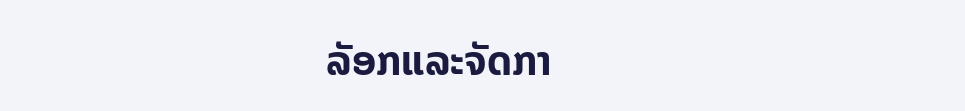ລັອກແລະຈັດກາ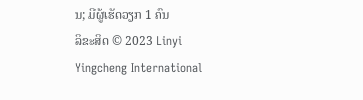ນ; ມີຜູ້ເຮັດວຽກ 1 ຄົນ
ລິຂະສິດ © 2023 Linyi Yingcheng International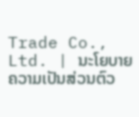Trade Co., Ltd. | ນະໂຍບາຍຄວາມເປັນສ່ວນຕົວ